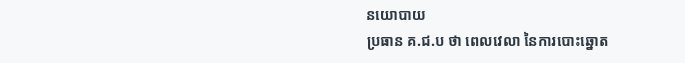នយោបាយ
ប្រធាន គ.ជ.ប ថា ពេលវេលា នៃការបោះឆ្នោត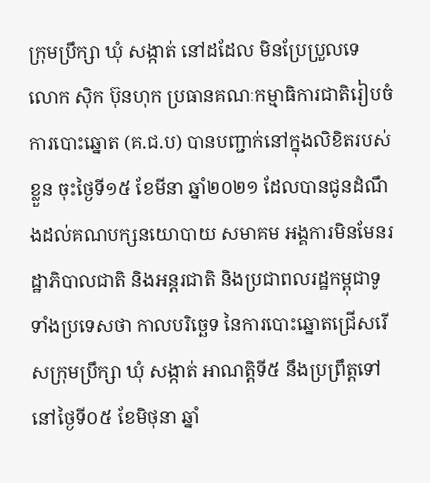ក្រុមប្រឹក្សា ឃុំ សង្កាត់ នៅដដែល មិនប្រែប្រួលទេ
លោក ស៊ិក ប៊ុនហុក ប្រធានគណៈកម្មាធិការជាតិរៀបចំការបោះឆ្នោត (គ.ជ.ប) បានបញ្ជាក់នៅក្នុងលិខិតរបស់ខ្លួន ចុះថ្ងៃទី១៥ ខែមីនា ឆ្នាំ២០២១ ដែលបានជូនដំណឹងដល់គណបក្សនយោបាយ សមាគម អង្គការមិនមែនរដ្ឋាភិបាលជាតិ និងអន្តរជាតិ និងប្រជាពលរដ្ឋកម្ពុជាទូទាំងប្រទេសថា កាលបរិច្ឆេទ នៃការបោះឆ្នោតជ្រើសរើសក្រុមប្រឹក្សា ឃុំ សង្កាត់ អាណត្តិទី៥ នឹងប្រព្រឹត្តទៅនៅថ្ងៃទី០៥ ខែមិថុនា ឆ្នាំ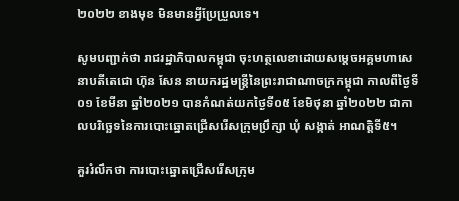២០២២ ខាងមុខ មិនមានអ្វីប្រែប្រួលទេ។

សូមបញ្ជាក់ថា រាជរដ្ឋាភិបាលកម្ពុជា ចុះហត្ថលេខាដោយសម្ដេចអគ្គមហាសេនាបតីតេជោ ហ៊ុន សែន នាយករដ្ឋមន្ត្រីនៃព្រះរាជាណាចក្រកម្ពុជា កាលពីថ្ងៃទី០១ ខែមីនា ឆ្នាំ២០២១ បានកំណត់យកថ្ងៃទី០៥ ខែមិថុនា ឆ្នាំ២០២២ ជាកាលបរិច្ឆេទនៃការបោះឆ្នោតជ្រើសរើសក្រុមប្រឹក្សា ឃុំ សង្កាត់ អាណត្ដិទី៥។

គួររំលឹកថា ការបោះឆ្នោតជ្រើសរើសក្រុម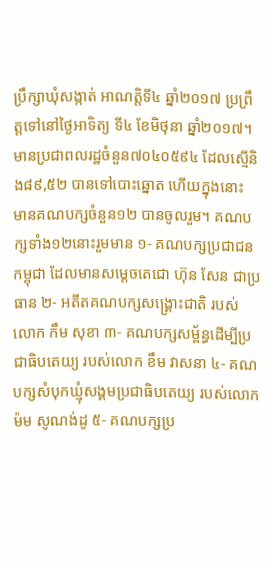ប្រឹក្សាឃុំសង្កាត់ អាណត្តិទី៤ ឆ្នាំ២០១៧ ប្រព្រឹត្តទៅនៅថ្ងៃអាទិត្យ ទី៤ ខែមិថុនា ឆ្នាំ២០១៧។ មានប្រជាពលរដ្ឋចំនួន៧០៤០៥៩៤ ដែលស្មើនិង៨៩,៥២ បានទៅបោះឆ្នោត ហើយក្នុងនោះ មានគណបក្សចំនួន១២ បានចូលរួម។ គណបក្សទាំង១២នោះរួមមាន ១- គណបក្សប្រជាជនកម្ពុជា ដែលមានសម្តេចតេជោ ហ៊ុន សែន ជាប្រធាន ២- អតីតគណបក្សសង្គ្រោះជាតិ របស់លោក កឹម សុខា ៣- គណបក្សសម្ព័ន្ធដើម្បីប្រជាធិបតេយ្យ របស់លោក ខឹម វាសនា ៤- គណបក្សសំបុកឃ្មុំសង្គមប្រជាធិបតេយ្យ របស់លោក ម៉ម សូណង់ដូ ៥- គណបក្សប្រ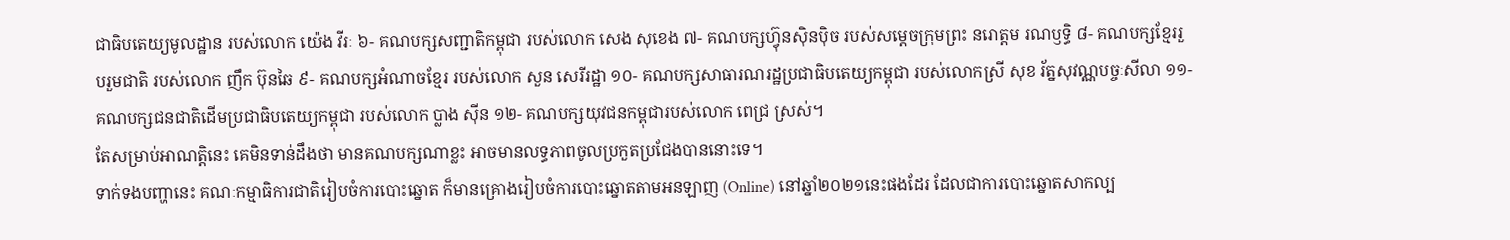ជាធិបតេយ្យមូលដ្ឋាន របស់លោក យ៉េង វីរៈ ៦- គណបក្សសញ្ជាតិកម្ពុជា របស់លោក សេង សុខេង ៧- គណបក្សហ៊្វុនស៊ិនប៉ិច របស់សម្តេចក្រុមព្រះ នរោត្តម រណឫទ្ធិ ៨- គណបក្សខ្មែររួបរួមជាតិ របស់លោក ញឹក ប៊ុនឆៃ ៩- គណបក្សអំណាចខ្មែរ របស់លោក សួន សេរីរដ្ឋា ១០- គណបក្សសាធារណរដ្ឋប្រជាធិបតេយ្យកម្ពុជា របស់លោកស្រី សុខ រ័ត្នសុវណ្ណបច្ចៈសីលា ១១- គណបក្សជនជាតិដើមប្រជាធិបតេយ្យកម្ពុជា របស់លោក ប្លាង ស៊ីន ១២- គណបក្សយុវជនកម្ពុជារបស់លោក ពេជ្រ ស្រស់។
តែសម្រាប់អាណត្តិនេះ គេមិនទាន់ដឹងថា មានគណបក្សណាខ្លះ អាចមានលទ្ធភាពចូលប្រកួតប្រជែងបាននោះទេ។
ទាក់ទងបញ្ហានេះ គណៈកម្មាធិការជាតិរៀបចំការបោះឆ្នោត ក៏មានគ្រោងរៀបចំការបោះឆ្នោតតាមអនឡាញ (Online) នៅឆ្នាំ២០២១នេះផងដែរ ដែលជាការបោះឆ្នោតសាកល្ប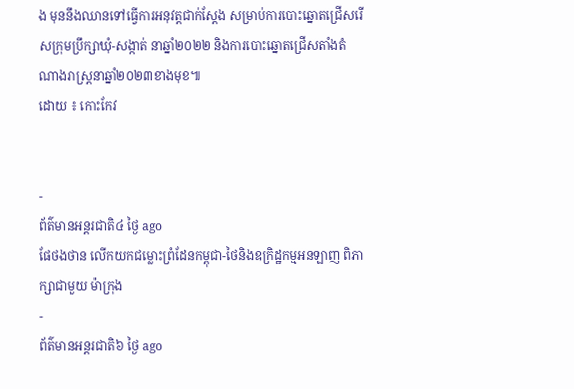ង មុននឹងឈានទៅធ្វើការអនុវត្តជាក់ស្តែង សម្រាប់ការបោះឆ្នោតជ្រើសរើសក្រុមប្រឹក្សាឃុំ-សង្កាត់ នាឆ្នាំ២០២២ និងការបោះឆ្នោតជ្រើសតាំងតំណាងរាស្ត្រនាឆ្នាំ២០២៣ខាងមុខ៕
ដោយ ៖ កោះកែវ


-
ព័ត៌មានអន្ដរជាតិ៤ ថ្ងៃ ago
ផែថងថាន លើកយកជម្លោះព្រំដែនកម្ពុជា-ថៃនិងឧក្រិដ្ឋកម្មអនឡាញ ពិភាក្សាជាមួយ ម៉ាក្រុង
-
ព័ត៌មានអន្ដរជាតិ៦ ថ្ងៃ ago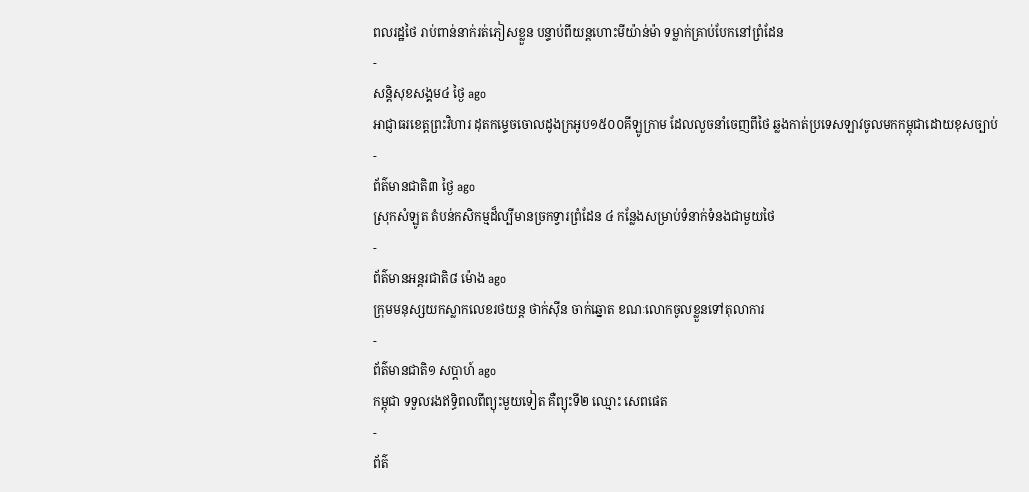ពលរដ្ឋថៃ រាប់ពាន់នាក់រត់ភៀសខ្លួន បន្ទាប់ពីយន្តហោះមីយ៉ាន់ម៉ា ទម្លាក់គ្រាប់បែកនៅព្រំដែន
-
សន្តិសុខសង្គម៤ ថ្ងៃ ago
អាជ្ញាធរខេត្តព្រះវិហារ ដុតកម្ទេចចោលដូងក្រអូប១៥០០គីឡូក្រាម ដែលលួចនាំចេញពីថៃ ឆ្លងកាត់ប្រទេសឡាវចូលមកកម្ពុជាដោយខុសច្បាប់
-
ព័ត៌មានជាតិ៣ ថ្ងៃ ago
ស្រុកសំឡូត តំបន់កសិកម្មដ៏ល្បីមានច្រកទ្វារព្រំដែន ៤ កន្លែងសម្រាប់ទំនាក់ទំនងជាមួយថៃ
-
ព័ត៌មានអន្ដរជាតិ៨ ម៉ោង ago
ក្រុមមនុស្សយកស្លាកលេខរថយន្ត ថាក់ស៊ីន ចាក់ឆ្នោត ខណៈលោកចូលខ្លួនទៅតុលាការ
-
ព័ត៌មានជាតិ១ សប្តាហ៍ ago
កម្ពុជា ទទួលរងឥទ្ធិពលពីព្យុះមួយទៀត គឺព្យុះទី២ ឈ្មោះ សេពផេត
-
ព័ត៌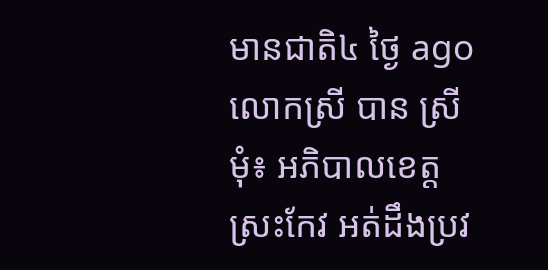មានជាតិ៤ ថ្ងៃ ago
លោកស្រី បាន ស្រីមុំ៖ អភិបាលខេត្តស្រះកែវ អត់ដឹងប្រវ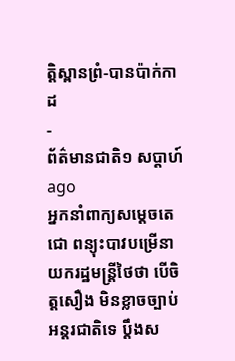ត្តិស្ពានព្រំ-បានប៉ាក់កាដ
-
ព័ត៌មានជាតិ១ សប្តាហ៍ ago
អ្នកនាំពាក្យសម្តេចតេជោ ពន្យុះបាវបម្រើនាយករដ្ឋមន្រ្តីថៃថា បើចិត្តសឿង មិនខ្លាចច្បាប់អន្តរជាតិទេ ប្តឹងស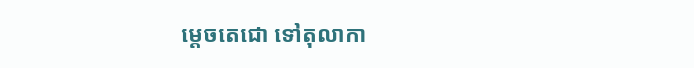ម្តេចតេជោ ទៅតុលាកា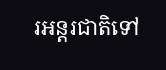រអន្តរជាតិទៅ